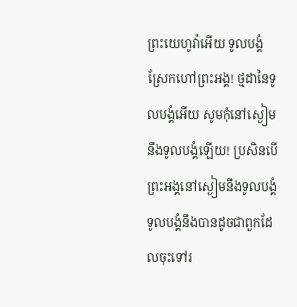ព្រះយេហូវ៉ាអើយ ទូលបង្គំស្រែកហៅព្រះអង្គ! ថ្មដានៃទូលបង្គំអើយ សូមកុំនៅស្ងៀមនឹងទូលបង្គំឡើយ! ប្រសិនបើព្រះអង្គនៅស្ងៀមនឹងទូលបង្គំ ទូលបង្គំនឹងបានដូចជាពួកដែលចុះទៅរ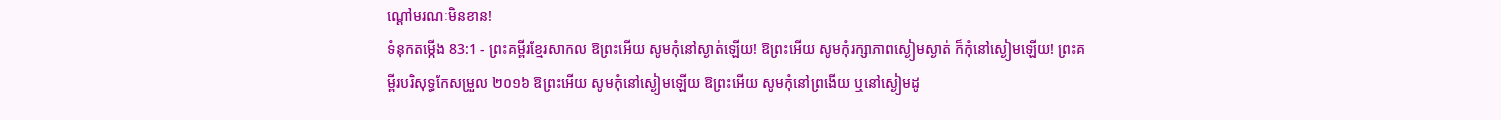ណ្ដៅមរណៈមិនខាន!
ទំនុកតម្កើង 83:1 - ព្រះគម្ពីរខ្មែរសាកល ឱព្រះអើយ សូមកុំនៅស្ងាត់ឡើយ! ឱព្រះអើយ សូមកុំរក្សាភាពស្ងៀមស្ងាត់ ក៏កុំនៅស្ងៀមឡើយ! ព្រះគម្ពីរបរិសុទ្ធកែសម្រួល ២០១៦ ឱព្រះអើយ សូមកុំនៅស្ងៀមឡើយ ឱព្រះអើយ សូមកុំនៅព្រងើយ ឬនៅស្ងៀមដូ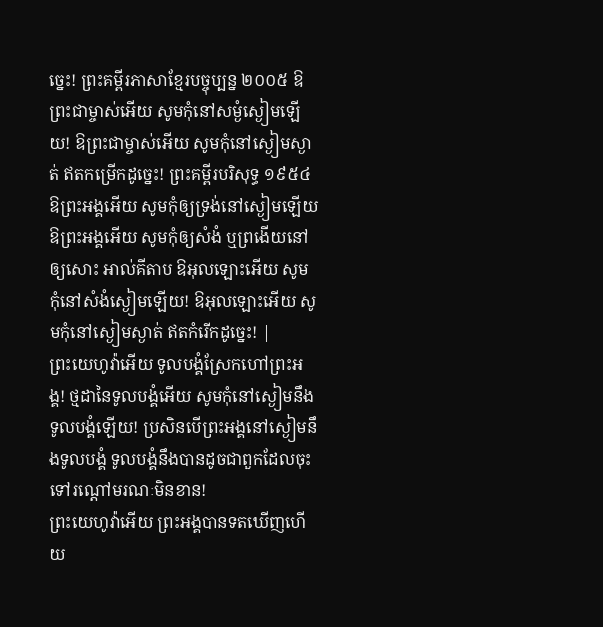ច្នេះ! ព្រះគម្ពីរភាសាខ្មែរបច្ចុប្បន្ន ២០០៥ ឱព្រះជាម្ចាស់អើយ សូមកុំនៅសម្ងំស្ងៀមឡើយ! ឱព្រះជាម្ចាស់អើយ សូមកុំនៅស្ងៀមស្ងាត់ ឥតកម្រើកដូច្នេះ! ព្រះគម្ពីរបរិសុទ្ធ ១៩៥៤ ឱព្រះអង្គអើយ សូមកុំឲ្យទ្រង់នៅស្ងៀមឡើយ ឱព្រះអង្គអើយ សូមកុំឲ្យសំងំ ឬព្រងើយនៅឲ្យសោះ អាល់គីតាប ឱអុលឡោះអើយ សូមកុំនៅសំងំស្ងៀមឡើយ! ឱអុលឡោះអើយ សូមកុំនៅស្ងៀមស្ងាត់ ឥតកំរើកដូច្នេះ! |
ព្រះយេហូវ៉ាអើយ ទូលបង្គំស្រែកហៅព្រះអង្គ! ថ្មដានៃទូលបង្គំអើយ សូមកុំនៅស្ងៀមនឹងទូលបង្គំឡើយ! ប្រសិនបើព្រះអង្គនៅស្ងៀមនឹងទូលបង្គំ ទូលបង្គំនឹងបានដូចជាពួកដែលចុះទៅរណ្ដៅមរណៈមិនខាន!
ព្រះយេហូវ៉ាអើយ ព្រះអង្គបានទតឃើញហើយ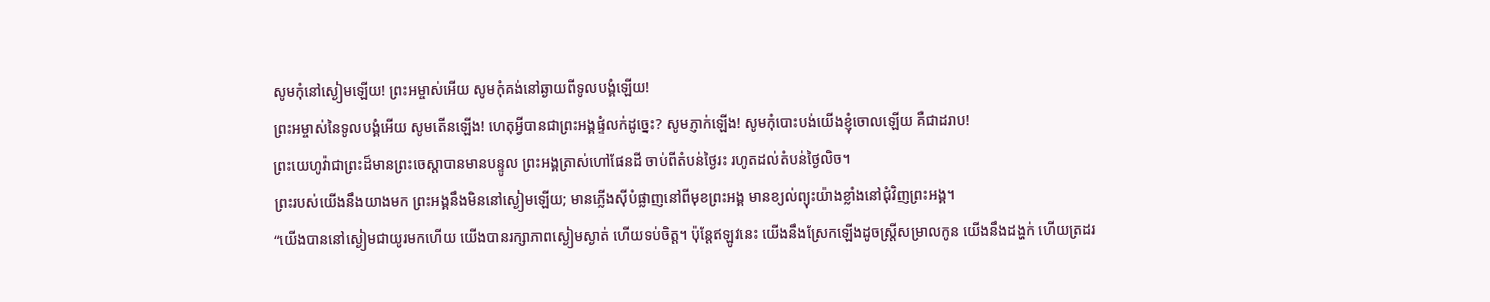សូមកុំនៅស្ងៀមឡើយ! ព្រះអម្ចាស់អើយ សូមកុំគង់នៅឆ្ងាយពីទូលបង្គំឡើយ!
ព្រះអម្ចាស់នៃទូលបង្គំអើយ សូមតើនឡើង! ហេតុអ្វីបានជាព្រះអង្គផ្ទំលក់ដូច្នេះ? សូមភ្ញាក់ឡើង! សូមកុំបោះបង់យើងខ្ញុំចោលឡើយ គឺជាដរាប!
ព្រះយេហូវ៉ាជាព្រះដ៏មានព្រះចេស្ដាបានមានបន្ទូល ព្រះអង្គត្រាស់ហៅផែនដី ចាប់ពីតំបន់ថ្ងៃរះ រហូតដល់តំបន់ថ្ងៃលិច។
ព្រះរបស់យើងនឹងយាងមក ព្រះអង្គនឹងមិននៅស្ងៀមឡើយ; មានភ្លើងស៊ីបំផ្លាញនៅពីមុខព្រះអង្គ មានខ្យល់ព្យុះយ៉ាងខ្លាំងនៅជុំវិញព្រះអង្គ។
“យើងបាននៅស្ងៀមជាយូរមកហើយ យើងបានរក្សាភាពស្ងៀមស្ងាត់ ហើយទប់ចិត្ត។ ប៉ុន្តែឥឡូវនេះ យើងនឹងស្រែកឡើងដូចស្ត្រីសម្រាលកូន យើងនឹងដង្ហក់ ហើយត្រដរ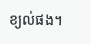ខ្យល់ផង។